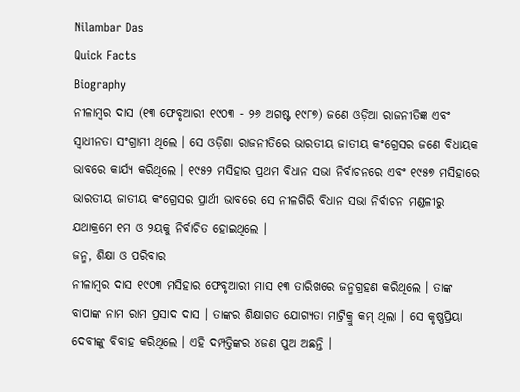Nilambar Das
Quick Facts
Biography
ନୀଳାମ୍ବର ଦାସ (୧୩ ଫେବୃଆରୀ ୧୯୦୩ - ୨୬ ଅଗଷ୍ଟ ୧୯୮୭) ଜଣେ ଓଡ଼ିଆ ରାଜନୀତିଜ୍ଞ ଏବଂ ସ୍ୱାଧୀନତା ସଂଗ୍ରାମୀ ଥିଲେ । ସେ ଓଡ଼ିଶା ରାଜନୀତିରେ ଭାରତୀୟ ଜାତୀୟ କଂଗ୍ରେସର ଜଣେ ବିଧାୟକ ଭାବରେ କାର୍ଯ୍ୟ କରିଥିଲେ । ୧୯୫୨ ମସିହାର ପ୍ରଥମ ବିଧାନ ସଭା ନିର୍ବାଚନରେ ଏବଂ ୧୯୫୭ ମସିହାରେ ଭାରତୀୟ ଜାତୀୟ କଂଗ୍ରେସର ପ୍ରାର୍ଥୀ ଭାବରେ ସେ ନୀଳଗିରି ବିଧାନ ସଭା ନିର୍ବାଚନ ମଣ୍ଡଳୀରୁ ଯଥାକ୍ରମେ ୧ମ ଓ ୨ୟକୁ ନିର୍ବାଚିତ ହୋଇଥିଲେ ।
ଜନ୍ମ, ଶିକ୍ଷା ଓ ପରିବାର
ନୀଳାମ୍ବର ଦାସ ୧୯୦୩ ମସିହାର ଫେବୃଆରୀ ମାସ ୧୩ ତାରିଖରେ ଜନ୍ମଗ୍ରହଣ କରିଥିଲେ । ତାଙ୍କ ବାପାଙ୍କ ନାମ ରାମ ପ୍ରସାଦ ଦାସ । ତାଙ୍କର ଶିକ୍ଷାଗତ ଯୋଗ୍ୟତା ମାଟ୍ରିକ୍ରୁ କମ୍ ଥିଲା । ସେ କୃଷ୍ଣପ୍ରିୟା ଦେବୀଙ୍କୁ ବିବାହ କରିଥିଲେ । ଏହି ଦମ୍ପତ୍ତିଙ୍କର ୪ଜଣ ପୁଅ ଅଛନ୍ତି ।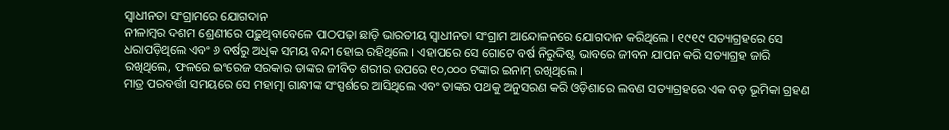ସ୍ୱାଧୀନତା ସଂଗ୍ରାମରେ ଯୋଗଦାନ
ନୀଳାମ୍ବର ଦଶମ ଶ୍ରେଣୀରେ ପଢ଼ୁଥିବାବେଳେ ପାଠପଢ଼ା ଛାଡ଼ି ଭାରତୀୟ ସ୍ୱାଧୀନତା ସଂଗ୍ରାମ ଆନ୍ଦୋଳନରେ ଯୋଗଦାନ କରିଥିଲେ । ୧୯୧୯ ସତ୍ୟାଗ୍ରହରେ ସେ ଧରାପଡ଼ିଥିଲେ ଏବଂ ୬ ବର୍ଷରୁ ଅଧିକ ସମୟ ବନ୍ଦୀ ହୋଇ ରହିଥିଲେ । ଏହାପରେ ସେ ଗୋଟେ ବର୍ଷ ନିରୁଦ୍ଦିଷ୍ଟ ଭାବରେ ଜୀବନ ଯାପନ କରି ସତ୍ୟାଗ୍ରହ ଜାରି ରଖିଥିଲେ, ଫଳରେ ଇଂରେଜ ସରକାର ତାଙ୍କର ଜୀବିତ ଶରୀର ଉପରେ ୧୦,୦୦୦ ଟଙ୍କାର ଇନାମ୍ ରଖିଥିଲେ ।
ମାତ୍ର ପରବର୍ତ୍ତୀ ସମୟରେ ସେ ମହାତ୍ମା ଗାନ୍ଧୀଙ୍କ ସଂସ୍ପର୍ଶରେ ଆସିଥିଲେ ଏବଂ ତାଙ୍କର ପଥକୁ ଅନୁସରଣ କରି ଓଡ଼ିଶାରେ ଲବଣ ସତ୍ୟାଗ୍ରହରେ ଏକ ବଡ଼ ଭୂମିକା ଗ୍ରହଣ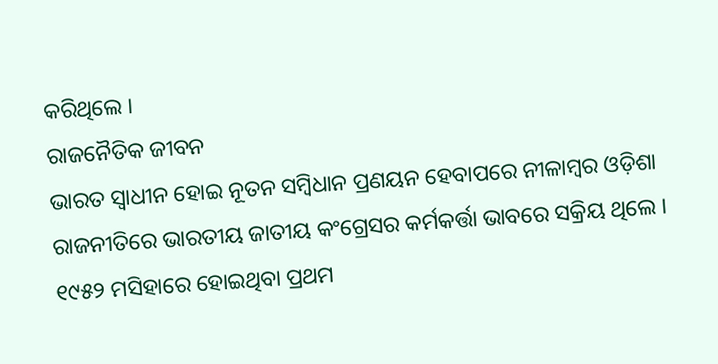କରିଥିଲେ ।
ରାଜନୈତିକ ଜୀବନ
ଭାରତ ସ୍ୱାଧୀନ ହୋଇ ନୂତନ ସମ୍ବିଧାନ ପ୍ରଣୟନ ହେବାପରେ ନୀଳାମ୍ବର ଓଡ଼ିଶା ରାଜନୀତିରେ ଭାରତୀୟ ଜାତୀୟ କଂଗ୍ରେସର କର୍ମକର୍ତ୍ତା ଭାବରେ ସକ୍ରିୟ ଥିଲେ । ୧୯୫୨ ମସିହାରେ ହୋଇଥିବା ପ୍ରଥମ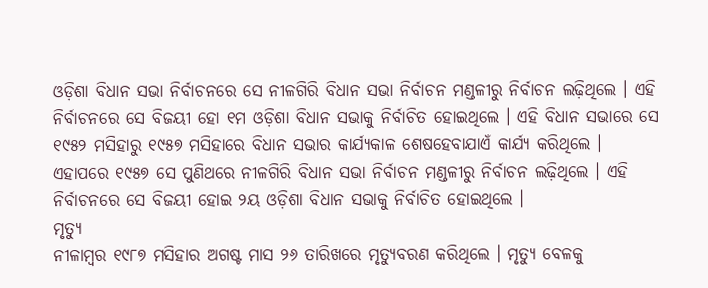ଓଡ଼ିଶା ବିଧାନ ସଭା ନିର୍ବାଚନରେ ସେ ନୀଳଗିରି ବିଧାନ ସଭା ନିର୍ବାଚନ ମଣ୍ଡଳୀରୁ ନିର୍ବାଚନ ଲଢ଼ିଥିଲେ । ଏହି ନିର୍ବାଚନରେ ସେ ବିଜୟୀ ହୋ ୧ମ ଓଡ଼ିଶା ବିଧାନ ସଭାକୁ ନିର୍ବାଚିତ ହୋଇଥିଲେ । ଏହି ବିଧାନ ସଭାରେ ସେ ୧୯୫୨ ମସିହାରୁ ୧୯୫୭ ମସିହାରେ ବିଧାନ ସଭାର କାର୍ଯ୍ୟକାଳ ଶେଷହେବାଯାଏଁ କାର୍ଯ୍ୟ କରିଥିଲେ ।
ଏହାପରେ ୧୯୫୭ ସେ ପୁଣିଥରେ ନୀଳଗିରି ବିଧାନ ସଭା ନିର୍ବାଚନ ମଣ୍ଡଳୀରୁ ନିର୍ବାଚନ ଲଢ଼ିଥିଲେ । ଏହି ନିର୍ବାଚନରେ ସେ ବିଜୟୀ ହୋଇ ୨ୟ ଓଡ଼ିଶା ବିଧାନ ସଭାକୁ ନିର୍ବାଚିତ ହୋଇଥିଲେ ।
ମୃତ୍ୟୁ
ନୀଳାମ୍ବର ୧୯୮୭ ମସିହାର ଅଗଷ୍ଟ ମାସ ୨୬ ତାରିଖରେ ମୃତ୍ୟୁବରଣ କରିଥିଲେ । ମୃତ୍ୟୁ ବେଳକୁ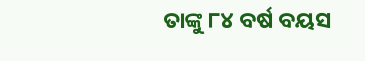ତାଙ୍କୁ ୮୪ ବର୍ଷ ବୟସ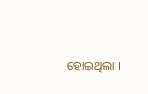ହୋଇଥିଲା ।